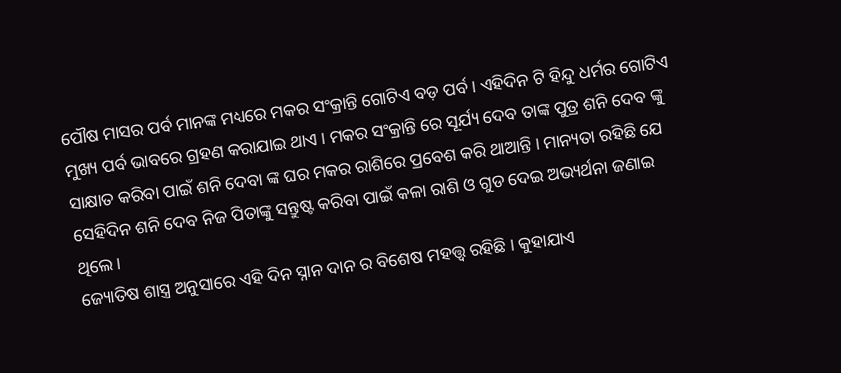ପୌଷ ମାସର ପର୍ବ ମାନଙ୍କ ମଧ୍ୟରେ ମକର ସଂକ୍ରାନ୍ତି ଗୋଟିଏ ବଡ଼ ପର୍ବ । ଏହିଦିନ ଟି ହିନ୍ଦୁ ଧର୍ମର ଗୋଟିଏ ମୁଖ୍ୟ ପର୍ବ ଭାବରେ ଗ୍ରହଣ କରାଯାଇ ଥାଏ । ମକର ସଂକ୍ରାନ୍ତି ରେ ସୂର୍ଯ୍ୟ ଦେବ ତାଙ୍କ ପୁତ୍ର ଶନି ଦେବ ଙ୍କୁ ସାକ୍ଷାତ କରିବା ପାଇଁ ଶନି ଦେବା ଙ୍କ ଘର ମକର ରାଶିରେ ପ୍ରବେଶ କରି ଥାଆନ୍ତି । ମାନ୍ୟତା ରହିଛି ଯେ ସେହିଦିନ ଶନି ଦେବ ନିଜ ପିତାଙ୍କୁ ସନ୍ତୁଷ୍ଟ କରିବା ପାଇଁ କଳା ରାଶି ଓ ଗୁଡ ଦେଇ ଅଭ୍ୟର୍ଥନା ଜଣାଇ ଥିଲେ ।
ଜ୍ୟୋତିଷ ଶାସ୍ତ୍ର ଅନୁସାରେ ଏହି ଦିନ ସ୍ନାନ ଦାନ ର ବିଶେଷ ମହତ୍ତ୍ଵ ରହିଛି । କୁହାଯାଏ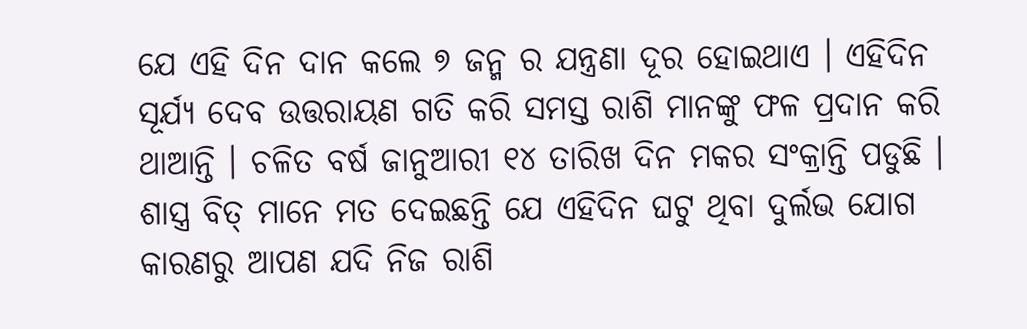ଯେ ଏହି ଦିନ ଦାନ କଲେ ୭ ଜନ୍ମ ର ଯନ୍ତ୍ରଣା ଦୂର ହୋଇଥାଏ । ଏହିଦିନ ସୂର୍ଯ୍ୟ ଦେବ ଉତ୍ତରାୟଣ ଗତି କରି ସମସ୍ତ ରାଶି ମାନଙ୍କୁ ଫଳ ପ୍ରଦାନ କରି ଥାଆନ୍ତି । ଚଳିତ ବର୍ଷ ଜାନୁଆରୀ ୧୪ ତାରିଖ ଦିନ ମକର ସଂକ୍ରାନ୍ତି ପଡୁଛି । ଶାସ୍ତ୍ର ବିତ୍ ମାନେ ମତ ଦେଇଛନ୍ତି ଯେ ଏହିଦିନ ଘଟୁ ଥିବା ଦୁର୍ଲଭ ଯୋଗ କାରଣରୁ ଆପଣ ଯଦି ନିଜ ରାଶି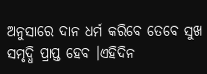ଅନୁସାରେ ଦାନ ଧର୍ମ କରିବେ ତେବେ ସୁଖ ସମୃଦ୍ଧି ପ୍ରାପ୍ତ ହେବ ।ଏହିଦିନ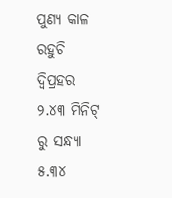ପୁଣ୍ୟ କାଳ ରହୁଚି ଦ୍ୱିପ୍ରହର ୨.୪୩ ମିନିଟ୍ ରୁ ସନ୍ଧ୍ୟା ୫.୩୪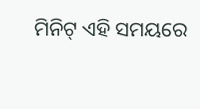ମିନିଟ୍ ଏହି ସମୟରେ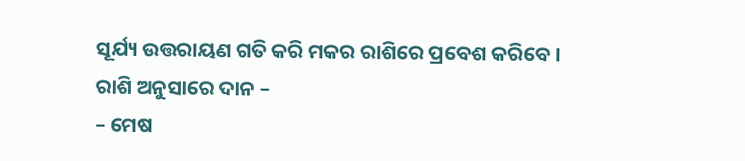ସୂର୍ଯ୍ୟ ଉତ୍ତରାୟଣ ଗତି କରି ମକର ରାଶିରେ ପ୍ରବେଶ କରିବେ ।
ରାଶି ଅନୁସାରେ ଦାନ –
– ମେଷ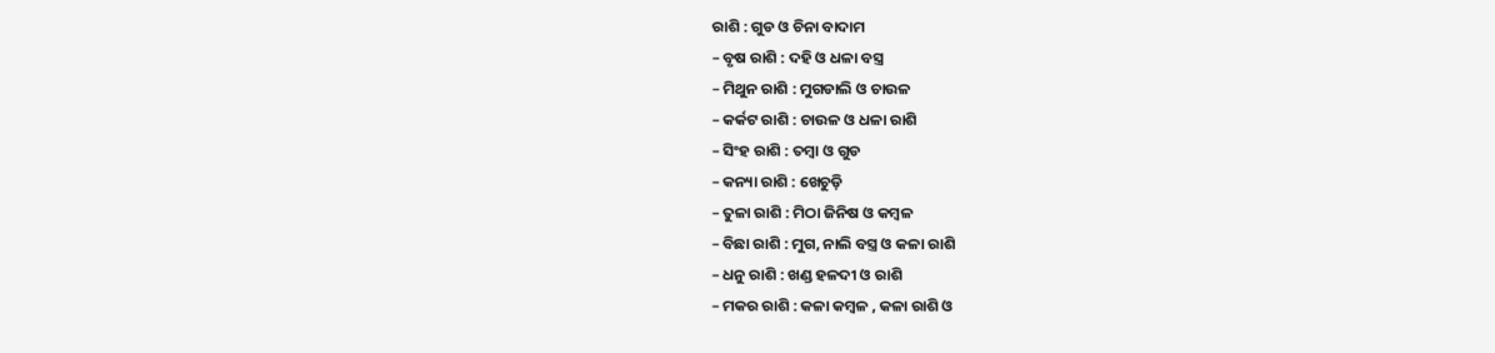ରାଶି : ଗୁଡ ଓ ଚିନା ବାଦାମ
– ବୃଷ ରାଶି : ଦହି ଓ ଧଳା ବସ୍ତ୍ର
– ମିଥୁନ ରାଶି : ମୁଗଡାଲି ଓ ଚାଉଳ
– କର୍କଟ ରାଶି : ଚାଉଳ ଓ ଧଳା ରାଶି
– ସିଂହ ରାଶି : ତମ୍ବା ଓ ଗୁଡ
– କନ୍ୟା ରାଶି : ଖେଚୁଡ଼ି
– ତୁଳା ରାଶି : ମିଠା ଜିନିଷ ଓ କମ୍ବଳ
– ବିଛା ରାଶି : ମୁଗ, ନାଲି ବସ୍ତ୍ର ଓ କଳା ରାଶି
– ଧନୁ ରାଶି : ଖଣ୍ଡ ହଳଦୀ ଓ ରାଶି
– ମକର ରାଶି : କଳା କମ୍ବଳ , କଳା ରାଶି ଓ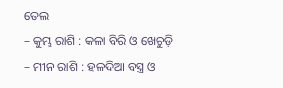ତେଲ
– କୁମ୍ଭ ରାଶି : କଳା ବିରି ଓ ଖେଚୁଡ଼ି
– ମୀନ ରାଶି : ହଳଦିଆ ବସ୍ତ୍ର ଓ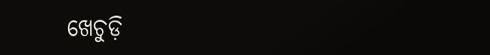ଖେଚୁଡ଼ି